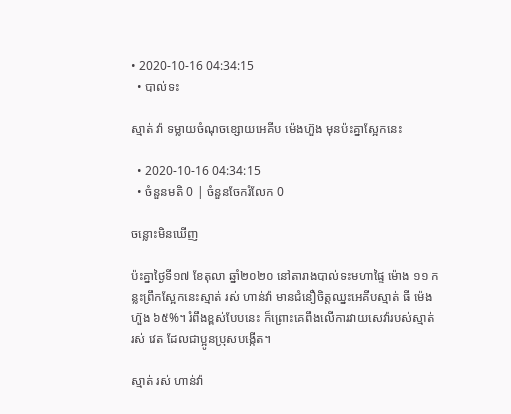• 2020-10-16 04:34:15
  • បាល់ទះ

ស្មាត់ វ៉ា ទម្លាយចំណុចខ្សោយអេគីប ម៉េងហ៊ួង មុនប៉ះគ្នាស្អែកនេះ

  • 2020-10-16 04:34:15
  • ចំនួនមតិ 0 | ចំនួនចែករំលែក 0

ចន្លោះមិនឃើញ

ប៉ះគ្នាថ្ងៃទី១៧ ខែតុលា ឆ្នាំ២០២០ នៅតារាងបាល់ទះមហាផ្ទៃ ម៉ោង ១១ កន្លះព្រឹកស្អែកនេះស្មាត់ រស់ ហាន់វ៉ា មានជំនឿចិត្តឈ្នះអេគីបស្មាត់ ធី ម៉េងហ៊ួង ៦៥%។ រំពឹងខ្ពស់បែបនេះ ក៏ព្រោះគេពឹងលើការវាយសេវ៉ារបស់ស្មាត់ រស់ វេត ដែលជាប្អូនប្រុសបង្កើត។

ស្មាត់ រស់ ហាន់វ៉ា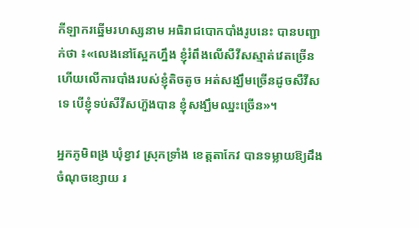កីឡាករឆ្នើមរហស្សនាម អធិរាជបោកបាំងរូបនេះ បានបញ្ជាក់ថា ៖«លេងនៅស្អែកហ្នឹង ខ្ញុំរំពឹងលើសឺវីសស្មាត់វេតច្រើន ហើយលើការបាំងរបស់ខ្ញុំតិចតូច អត់សង្ឃឹមច្រើនដូចសឺវីសទេ បើខ្ញុំទប់សឺវីសហ៊ួងបាន ខ្ញុំសង្ឃឹមឈ្នះច្រើន»។

អ្នកភូមិពង្រ ឃុំខ្វាវ ស្រុកទ្រាំង ខេត្តតាកែវ បានទម្លាយឱ្យដឹងចំណុចខ្សោយ រ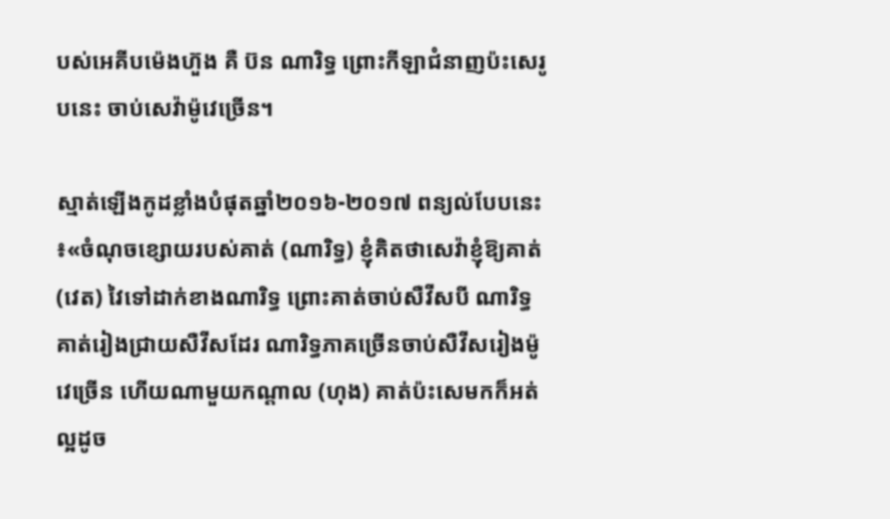បស់អេគីបម៉េងហ៊ួង គឺ ប៊ន ណារិទ្ធ ព្រោះកីឡាជំនាញប៉ះសេរូបនេះ ចាប់សេវ៉ាម៉ូវេច្រើន។

ស្មាត់ឡើងកូដខ្លាំងបំផុតឆ្នាំ២០១៦-២០១៧ ពន្យល់បែបនេះ ៖«ចំណុចខ្សោយរបស់គាត់ (ណារិទ្ធ) ខ្ញុំគិតថាសេវ៉ាខ្ញុំឱ្យគាត់ (វេត) វៃទៅដាក់ខាងណារិទ្ធ ព្រោះគាត់ចាប់សឺវីសបី ណារិទ្ធគាត់រៀងជ្រាយសឺវីសដែរ ណារិទ្ធភាគច្រើនចាប់សឺវីសរៀងម៉ូវេច្រើន ហើយណាមួយកណ្ដាល (ហុង) គាត់ប៉ះសេមកក៏អត់ល្អដូច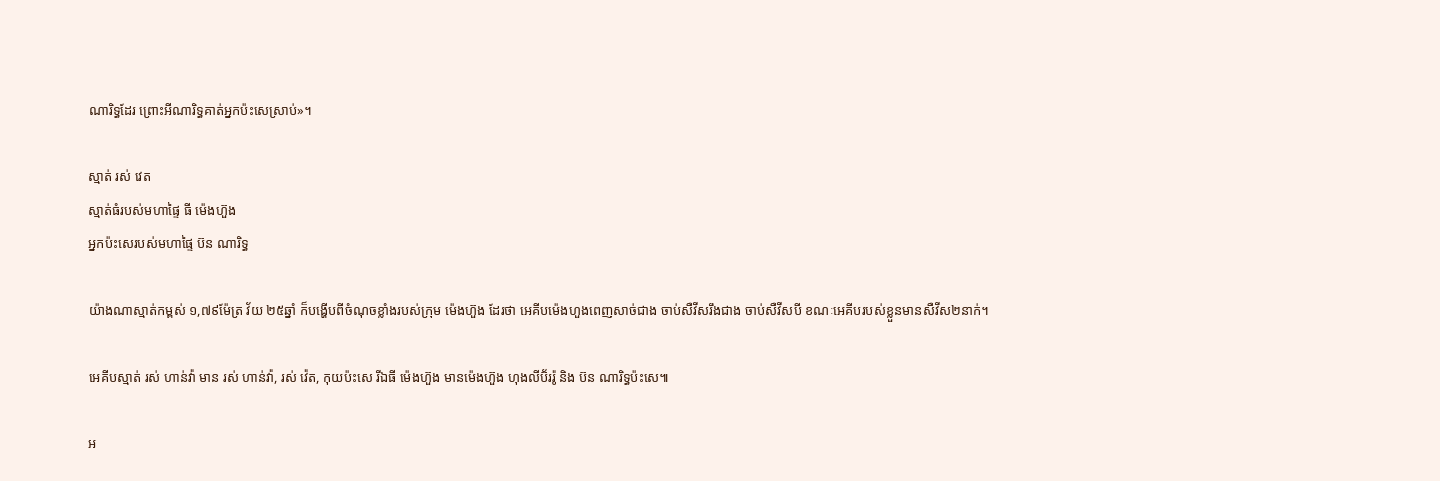ណារិទ្ធដែរ ព្រោះអីណារិទ្ធគាត់អ្នកប៉ះសេស្រាប់»។

ស្មាត់ រស់ វេត
ស្មាត់ធំរបស់មហាផ្ទៃ ធី ម៉េងហ៊ួង
អ្នកប៉ះសេរបស់មហាផ្ទៃ ប៊ន ណារិទ្ធ

យ៉ាងណាស្មាត់កម្ពស់ ១,៧៩ម៉ែត្រ វ័យ ២៥ឆ្នាំ ក៏បង្ហើបពីចំណុចខ្លាំងរបស់ក្រុម ម៉េងហ៊ួង ដែរថា អេគីបម៉េងហួងពេញសាច់ជាង ចាប់សឺវីសរឹងជាង ចាប់សឺវីសបី ខណៈអេគីបរបស់ខ្លួនមានសឺវីស២នាក់។

អេគីបស្មាត់ រស់ ហាន់វ៉ា មាន រស់ ហាន់វ៉ា, រស់ វ៉េត, កុយប៉ះសេ រីឯធី ម៉េងហ៊ួង មានម៉េងហ៊ួង ហុងលីប៊័ររ៉ូ និង ប៊ន ណារិទ្ធប៉ះសេ៕

អ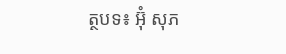ត្ថបទ៖ អ៊ុំ សុភ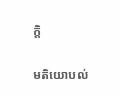ក្តិ

មតិយោបល់